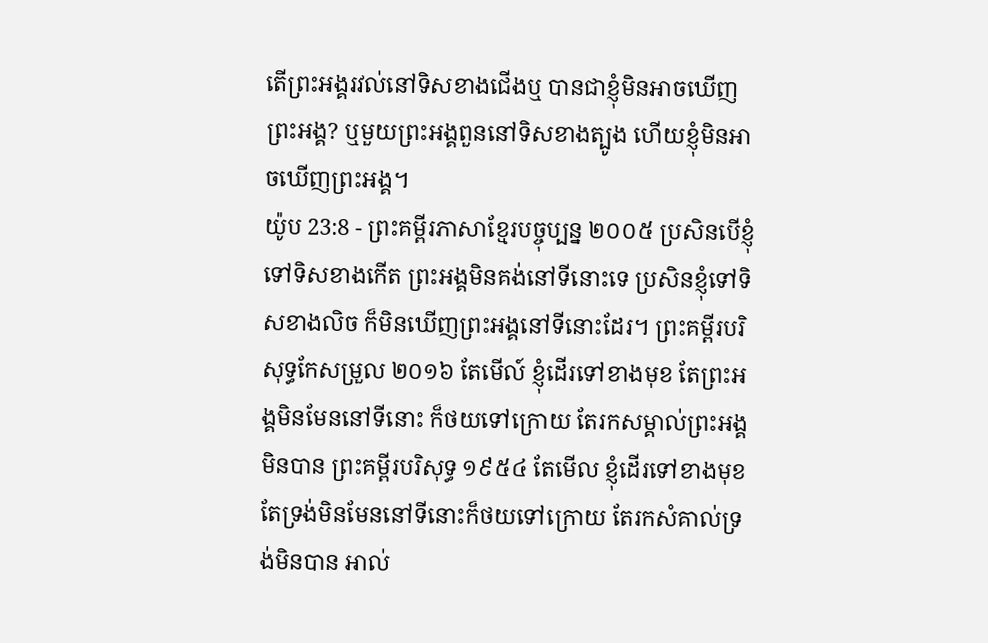តើព្រះអង្គរវល់នៅទិសខាងជើងឬ បានជាខ្ញុំមិនអាចឃើញព្រះអង្គ? ឬមួយព្រះអង្គពួននៅទិសខាងត្បូង ហើយខ្ញុំមិនអាចឃើញព្រះអង្គ។
យ៉ូប 23:8 - ព្រះគម្ពីរភាសាខ្មែរបច្ចុប្បន្ន ២០០៥ ប្រសិនបើខ្ញុំទៅទិសខាងកើត ព្រះអង្គមិនគង់នៅទីនោះទេ ប្រសិនខ្ញុំទៅទិសខាងលិច ក៏មិនឃើញព្រះអង្គនៅទីនោះដែរ។ ព្រះគម្ពីរបរិសុទ្ធកែសម្រួល ២០១៦ តែមើល៍ ខ្ញុំដើរទៅខាងមុខ តែព្រះអង្គមិនមែននៅទីនោះ ក៏ថយទៅក្រោយ តែរកសម្គាល់ព្រះអង្គមិនបាន ព្រះគម្ពីរបរិសុទ្ធ ១៩៥៤ តែមើល ខ្ញុំដើរទៅខាងមុខ តែទ្រង់មិនមែននៅទីនោះក៏ថយទៅក្រោយ តែរកសំគាល់ទ្រង់មិនបាន អាល់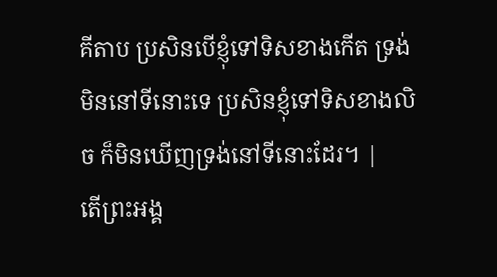គីតាប ប្រសិនបើខ្ញុំទៅទិសខាងកើត ទ្រង់មិននៅទីនោះទេ ប្រសិនខ្ញុំទៅទិសខាងលិច ក៏មិនឃើញទ្រង់នៅទីនោះដែរ។ |
តើព្រះអង្គ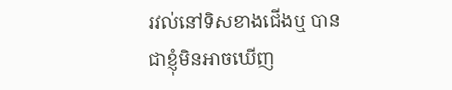រវល់នៅទិសខាងជើងឬ បានជាខ្ញុំមិនអាចឃើញ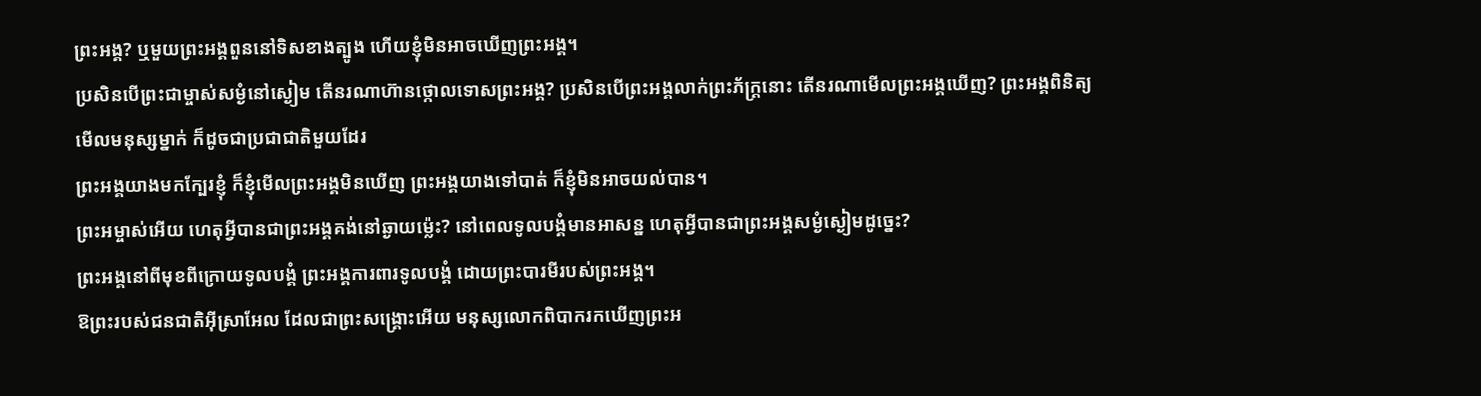ព្រះអង្គ? ឬមួយព្រះអង្គពួននៅទិសខាងត្បូង ហើយខ្ញុំមិនអាចឃើញព្រះអង្គ។
ប្រសិនបើព្រះជាម្ចាស់សម្ងំនៅស្ងៀម តើនរណាហ៊ានថ្កោលទោសព្រះអង្គ? ប្រសិនបើព្រះអង្គលាក់ព្រះភ័ក្ត្រនោះ តើនរណាមើលព្រះអង្គឃើញ? ព្រះអង្គពិនិត្យមើលមនុស្សម្នាក់ ក៏ដូចជាប្រជាជាតិមួយដែរ
ព្រះអង្គយាងមកក្បែរខ្ញុំ ក៏ខ្ញុំមើលព្រះអង្គមិនឃើញ ព្រះអង្គយាងទៅបាត់ ក៏ខ្ញុំមិនអាចយល់បាន។
ព្រះអម្ចាស់អើយ ហេតុអ្វីបានជាព្រះអង្គគង់នៅឆ្ងាយម៉្លេះ? នៅពេលទូលបង្គំមានអាសន្ន ហេតុអ្វីបានជាព្រះអង្គសម្ងំស្ងៀមដូច្នេះ?
ព្រះអង្គនៅពីមុខពីក្រោយទូលបង្គំ ព្រះអង្គការពារទូលបង្គំ ដោយព្រះបារមីរបស់ព្រះអង្គ។
ឱព្រះរបស់ជនជាតិអ៊ីស្រាអែល ដែលជាព្រះសង្គ្រោះអើយ មនុស្សលោកពិបាករកឃើញព្រះអ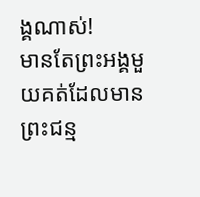ង្គណាស់!
មានតែព្រះអង្គមួយគត់ដែលមាន ព្រះជន្ម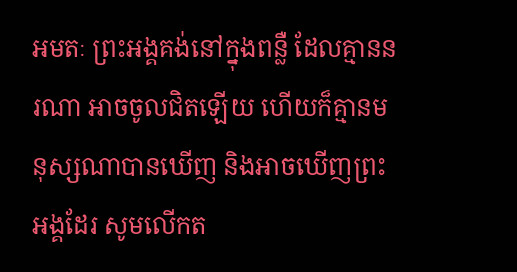អមតៈ ព្រះអង្គគង់នៅក្នុងពន្លឺ ដែលគ្មាននរណា អាចចូលជិតឡើយ ហើយក៏គ្មានមនុស្សណាបានឃើញ និងអាចឃើញព្រះអង្គដែរ សូមលើកត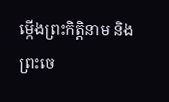ម្កើងព្រះកិត្តិនាម និងព្រះចេ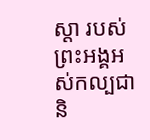ស្ដា របស់ព្រះអង្គអស់កល្បជានិ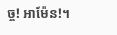ច្ច! អាម៉ែន!។